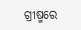ଗ୍ରୀଷ୍ମରେ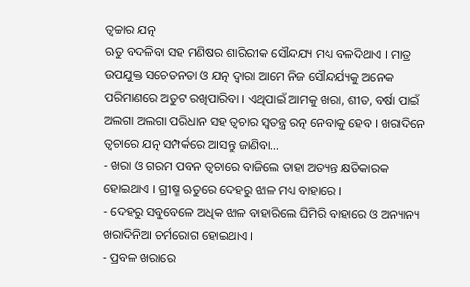ତ୍ୱଚ୍ଚାର ଯତ୍ନ
ଋତୁ ବଦଳିବା ସହ ମଣିଷର ଶାରିରୀକ ସୌନ୍ଦଯ୍ୟ ମଧ୍ୟ ବଳଦିଥାଏ । ମାତ୍ର ଉପଯୁକ୍ତ ସଚେତନତା ଓ ଯତ୍ନ ଦ୍ୱାରା ଆମେ ନିଜ ସୌନ୍ଦର୍ଯ୍ୟକୁ ଅନେକ ପରିମାଣରେ ଅତୁଟ ରଖିପାରିବା । ଏଥିପାଇଁ ଆମକୁ ଖରା, ଶୀତ, ବର୍ଷା ପାଇଁ ଅଲଗା ଅଲଗା ପରିଧାନ ସହ ତ୍ୱଚାର ସ୍ୱତନ୍ତ୍ର ରତ୍ନ ନେବାକୁ ହେବ । ଖରାଦିନେ ତ୍ୱଚାରେ ଯତ୍ନ ସମ୍ପର୍କରେ ଆସନ୍ତୁ ଜାଣିବା…
- ଖରା ଓ ଗରମ ପବନ ତ୍ୱଚାରେ ବାଜିଲେ ତାହା ଅତ୍ୟନ୍ତ କ୍ଷତିକାରକ ହୋଇଥାଏ । ଗ୍ରୀଷ୍ମ ଋତୁରେ ଦେହରୁ ଝାଳ ମଧ୍ୟ ବାହାରେ ।
- ଦେହରୁ ସବୁବେଳେ ଅଧିକ ଝାଳ ବାହାରିଲେ ଘିମିରି ବାହାରେ ଓ ଅନ୍ୟାନ୍ୟ ଖରାଦିନିଆ ଚର୍ମରୋଗ ହୋଇଥାଏ ।
- ପ୍ରବଳ ଖରାରେ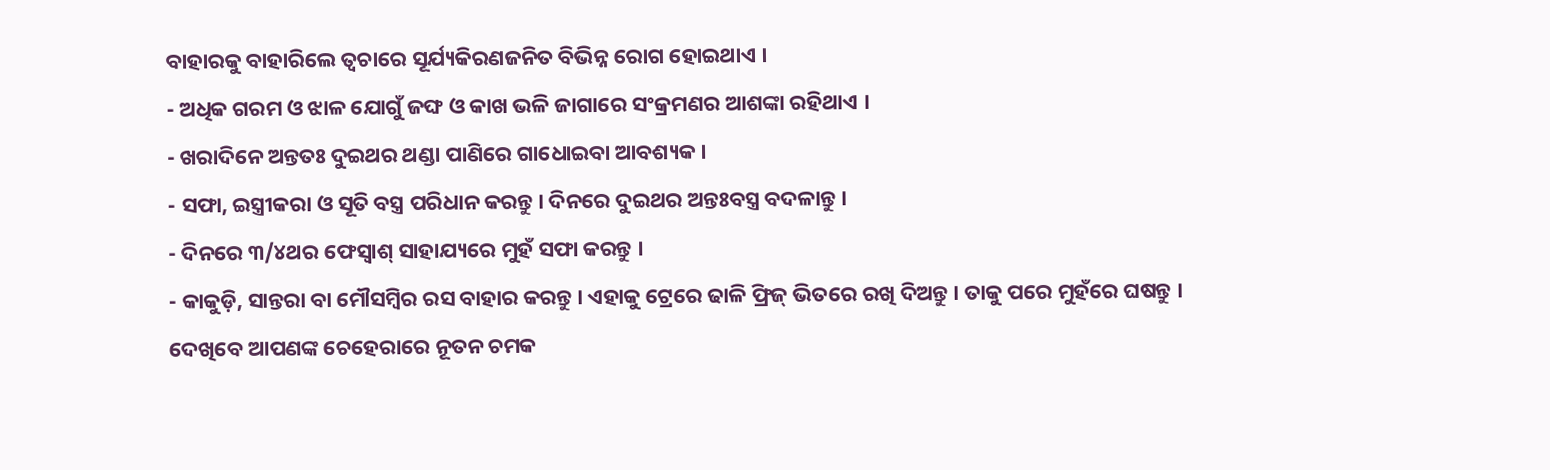ବାହାରକୁ ବାହାରିଲେ ତ୍ୱଚାରେ ସୂର୍ଯ୍ୟକିରଣଜନିତ ବିଭିନ୍ନ ରୋଗ ହୋଇଥାଏ ।
- ଅଧିକ ଗରମ ଓ ଝାଳ ଯୋଗୁଁ ଜଙ୍ଘ ଓ କାଖ ଭଳି ଜାଗାରେ ସଂକ୍ରମଣର ଆଶଙ୍କା ରହିଥାଏ ।
- ଖରାଦିନେ ଅନ୍ତତଃ ଦୁଇଥର ଥଣ୍ଡା ପାଣିରେ ଗାଧୋଇବା ଆବଶ୍ୟକ ।
- ସଫା, ଇସ୍ତ୍ରୀକରା ଓ ସୂତି ବସ୍ତ୍ର ପରିଧାନ କରନ୍ତୁ । ଦିନରେ ଦୁଇଥର ଅନ୍ତଃବସ୍ତ୍ର ବଦଳାନ୍ତୁ ।
- ଦିନରେ ୩/୪ଥର ଫେସ୍ୱାଶ୍ ସାହାଯ୍ୟରେ ମୁହଁ ସଫା କରନ୍ତୁ ।
- କାକୁଡ଼ି, ସାନ୍ତରା ବା ମୌସମ୍ବିର ରସ ବାହାର କରନ୍ତୁ । ଏହାକୁ ଟ୍ରେରେ ଢାଳି ଫ୍ରିଜ୍ ଭିତରେ ରଖି ଦିଅନ୍ତୁ । ତାକୁ ପରେ ମୁହଁରେ ଘଷନ୍ତୁ । ଦେଖିବେ ଆପଣଙ୍କ ଚେହେରାରେ ନୂତନ ଚମକ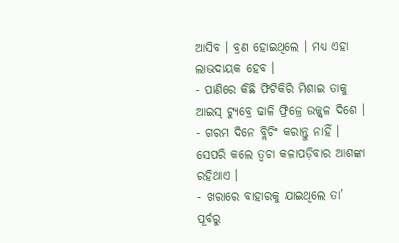ଆସିବ । ବ୍ରଣ ହୋଇଥିଲେ । ମଧ୍ୟ ଏହା ଲାଭଦାୟକ ହେବ ।
- ପାଣିରେ କିଛି ଫିଟିକିରି ମିଶାଇ ତାକୁ ଆଇସ୍ ଟ୍ୟୁବ୍ରେ ଢାଳି ଫ୍ରିଜ୍ରେ ଉଜ୍ଜ୍ୱଳ ଦିଶେ ।
- ଗରମ ଦିନେ ବ୍ଲିଚିଂ କରାନ୍ତୁ ନାହିଁ । ସେପରି କଲେ ତ୍ୱଚା କଳାପଡ଼ିବାର ଆଶଙ୍କା ରହିଥାଏ ।
- ଖରାରେ ବାହାରକୁ ଯାଇଥିଲେ ତା’ ପୂର୍ବରୁ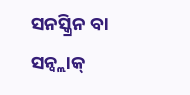ସନସ୍କ୍ରିନ ବା ସନ୍ବ୍ଲାକ୍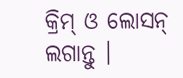କ୍ରିମ୍ ଓ ଲୋସନ୍ ଲଗାନ୍ତୁ ।